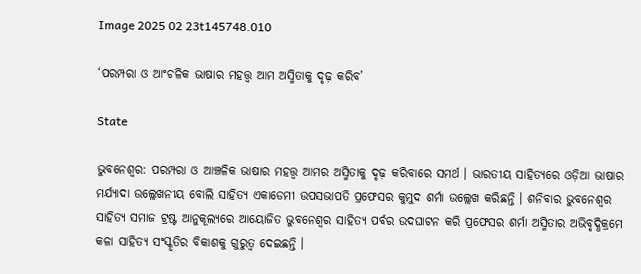Image 2025 02 23t145748.010

‘ପରମ୍ପରା ଓ ଆଂଚଳିକ ଭାଷାର ମହତ୍ତ୍ୱ ଆମ ଅସ୍ମିତାକୁ ଦୃଢ଼ କରିବ’

State

ଭୁବନେଶ୍ୱର: ପରମ୍ପରା ଓ ଆଞ୍ଚଳିକ ଭାଷାର ମହତ୍ତ୍ୱ ଆମର ଅସ୍ମିତାକୁ ଦୃଢ଼ କରିବାରେ ସମର୍ଥ । ଭାରତୀୟ ସାହିତ୍ୟରେ ଓଡ଼ିଆ ଭାଷାର ମର୍ଯ୍ୟାଦା ଉଲ୍ଲେଖନୀୟ ବୋଲି ସାହିତ୍ୟ ଏକାଡେମୀ ଉପସଭାପତି ପ୍ରଫେସର କୁମୁଦ ଶର୍ମା ଉଲ୍ଲେଖ କରିଛନ୍ତି । ଶନିବାର ଭୁବନେଶ୍ୱର ସାହିତ୍ୟ ସମାଜ ଟ୍ରଷ୍ଟ ଆନୁକୂଲ୍ୟରେ ଆୟୋଜିତ ଭୁବନେଶ୍ୱର ସାହିତ୍ୟ ପର୍ବର ଉଦଘାଟନ କରି ପ୍ରଫେସର ଶର୍ମା ଅସ୍ମିତାର ଅଭିବୃଦ୍ଧିକ୍ରମେ କଳା ସାହିତ୍ୟ ସଂସ୍କୃତିର ବିକାଶକୁ ଗୁରୁତ୍ୱ ଦେଇଛନ୍ତି ।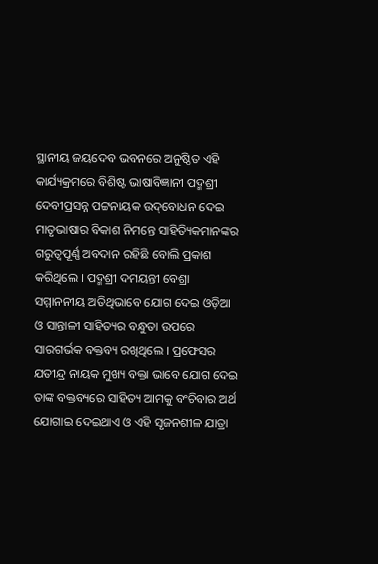ସ୍ଥାନୀୟ ଜୟଦେବ ଭବନରେ ଅନୁଷ୍ଠିତ ଏହି କାର୍ଯ୍ୟକ୍ରମରେ ବିଶିଷ୍ଟ ଭାଷାବିଜ୍ଞାନୀ ପଦ୍ମଶ୍ରୀ ଦେବୀପ୍ରସନ୍ନ ପଟ୍ଟନାୟକ ଉଦ୍‌ବୋଧନ ଦେଇ ମାତୃଭାଷାର ବିକାଶ ନିମନ୍ତେ ସାହିତ୍ୟିକମାନଙ୍କର ଗରୁତ୍ୱପୂର୍ଣ୍ଣ ଅବଦାନ ରହିଛି ବୋଲି ପ୍ରକାଶ କରିଥିଲେ । ପଦ୍ମଶ୍ରୀ ଦମୟନ୍ତୀ ବେଶ୍ରା ସମ୍ମାନନୀୟ ଅତିଥିଭାବେ ଯୋଗ ଦେଇ ଓଡ଼ିଆ ଓ ସାନ୍ତାଳୀ ସାହିତ୍ୟର ବନ୍ଧୁତା ଉପରେ ସାରଗର୍ଭକ ବକ୍ତବ୍ୟ ରଖିଥିଲେ । ପ୍ରଫେସର ଯତୀନ୍ଦ୍ର ନାୟକ ମୁଖ୍ୟ ବକ୍ତା ଭାବେ ଯୋଗ ଦେଇ ତାଙ୍କ ବକ୍ତବ୍ୟରେ ସାହିତ୍ୟ ଆମକୁ ବଂଚିବାର ଅର୍ଥ ଯୋଗାଇ ଦେଇଥାଏ ଓ ଏହି ସୃଜନଶୀଳ ଯାତ୍ରା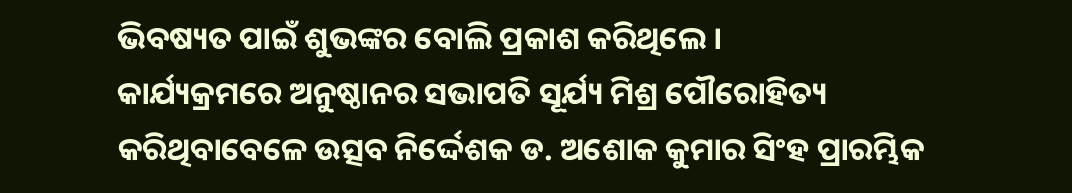ଭିବଷ୍ୟତ ପାଇଁ ଶୁଭଙ୍କର ବୋଲି ପ୍ରକାଶ କରିଥିଲେ ।
କାର୍ଯ୍ୟକ୍ରମରେ ଅନୁଷ୍ଠାନର ସଭାପତି ସୂର୍ଯ୍ୟ ମିଶ୍ର ପୌରୋହିତ୍ୟ କରିଥିବାବେଳେ ଉତ୍ସବ ନିର୍ଦ୍ଦେଶକ ଡ. ଅଶୋକ କୁମାର ସିଂହ ପ୍ରାରମ୍ଭିକ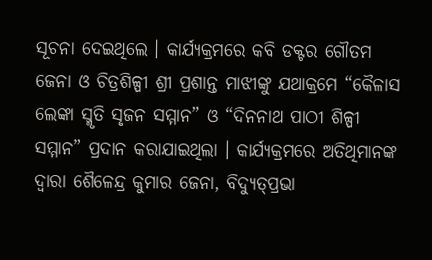ସୂଚନା ଦେଇଥିଲେ । କାର୍ଯ୍ୟକ୍ରମରେ କବି ଡକ୍ଟର ଗୌତମ ଜେନା ଓ ଚିତ୍ରଶିଳ୍ପୀ ଶ୍ରୀ ପ୍ରଶାନ୍ତ ମାଝୀଙ୍କୁ ଯଥାକ୍ରମେ “କୈଳାସ ଲେଙ୍କା ସ୍ମୃତି ସୃଜନ ସମ୍ମାନ” ଓ “ଦିନନାଥ ପାଠୀ ଶିଳ୍ପୀ ସମ୍ମାନ” ପ୍ରଦାନ କରାଯାଇଥିଲା । କାର୍ଯ୍ୟକ୍ରମରେ ଅତିଥିମାନଙ୍କ ଦ୍ୱାରା ଶୈଳେନ୍ଦ୍ର କୁମାର ଜେନା, ବିଦ୍ୟୁତ୍‌ପ୍ରଭା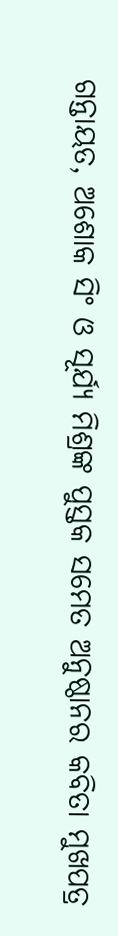ଗନ୍ତାୟତ, ଅଶୋକ ସିଂ ଓ ସୂର୍ଯ୍ୟ ମିଶ୍ରଙ୍କ ପୁସ୍ତକ ସମେତ ଅନୁଷ୍ଠାନର କବିତା ମୁଖପତ୍ର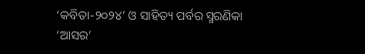‘କବିତା-୨୦୨୪’ ଓ ସାହିତ୍ୟ ପର୍ବର ସ୍ମରଣିକା ‘ଆସର’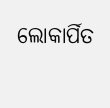ଲୋକାର୍ପିତ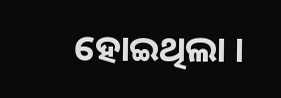ହୋଇଥିଲା ।